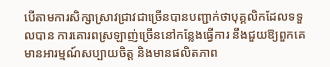បើតាមការសិក្សាស្រាវជ្រាវជាច្រើនបានបញ្ជាក់ថាបុគ្គលិកដែលទទួលបាន ការគោរពស្រឡាញ់ច្រើននៅកន្លែងធ្វើការ នឹងជួយឱ្យពួកគេមានអារម្មណ៍សប្បាយចិត្ត និងមានផលិតភាព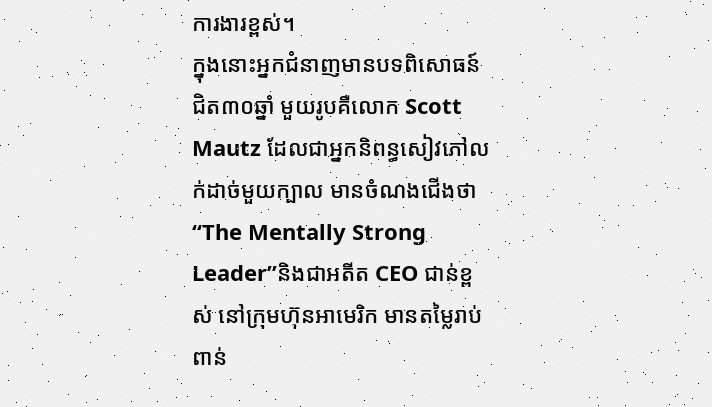ការងារខ្ពស់។
ក្នុងនោះអ្នកជំនាញមានបទពិសោធន៍ជិត៣០ឆ្នាំ មួយរូបគឺលោក Scott Mautz ដែលជាអ្នកនិពន្ធសៀវភៅលក់ដាច់មួយក្បាល មានចំណងជើងថា “The Mentally Strong Leader”និងជាអតីត CEO ជាន់ខ្ពស់ នៅក្រុមហ៊ុនអាមេរិក មានតម្លៃរាប់ពាន់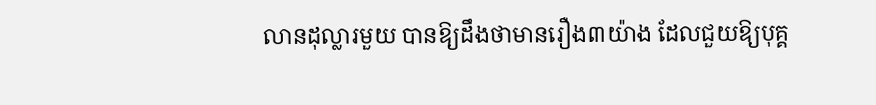លានដុល្លារមួយ បានឱ្យដឹងថាមានរឿង៣យ៉ាង ដែលជួយឱ្យបុគ្គ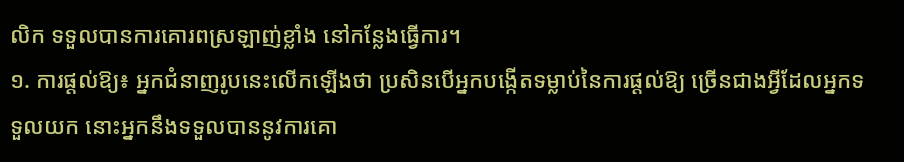លិក ទទួលបានការគោរពស្រឡាញ់ខ្លាំង នៅកន្លែងធ្វើការ។
១. ការផ្តល់ឱ្យ៖ អ្នកជំនាញរូបនេះលើកឡើងថា ប្រសិនបើអ្នកបង្កើតទម្លាប់នៃការផ្តល់ឱ្យ ច្រើនជាងអ្វីដែលអ្នកទទួលយក នោះអ្នកនឹងទទួលបាននូវការគោ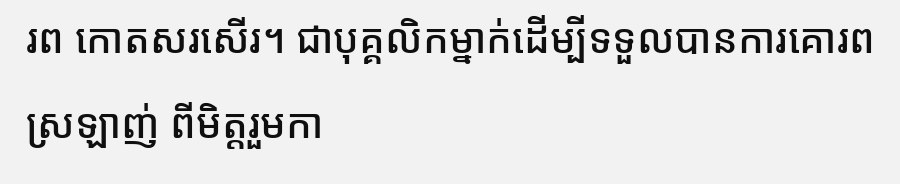រព កោតសរសើរ។ ជាបុគ្គលិកម្នាក់ដើម្បីទទួលបានការគោរពស្រឡាញ់ ពីមិត្តរួមកា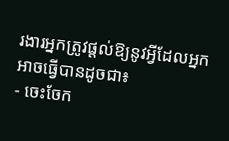រងារអ្នកត្រូវផ្តល់ឱ្យនូវអ្វីដែលអ្នកអាចធ្វើបានដូចជា៖
- ចេះចែក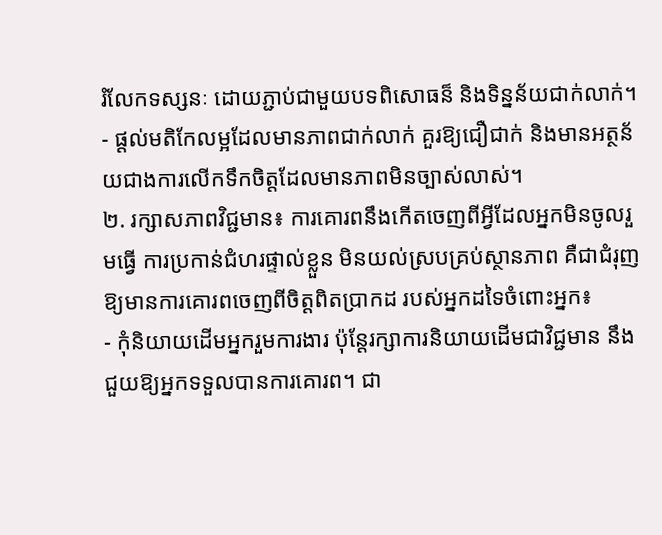រំលែកទស្សនៈ ដោយភ្ជាប់ជាមួយបទពិសោធន៏ និងទិន្នន័យជាក់លាក់។
- ផ្តល់មតិកែលម្អដែលមានភាពជាក់លាក់ គួរឱ្យជឿជាក់ និងមានអត្ថន័យជាងការលើកទឹកចិត្តដែលមានភាពមិនច្បាស់លាស់។
២. រក្សាសភាពវិជ្ជមាន៖ ការគោរពនឹងកើតចេញពីអ្វីដែលអ្នកមិនចូលរួមធ្វើ ការប្រកាន់ជំហរផ្ទាល់ខ្លួន មិនយល់ស្របគ្រប់ស្ថានភាព គឺជាជំរុញឱ្យមានការគោរពចេញពីចិត្តពិតប្រាកដ របស់អ្នកដទៃចំពោះអ្នក៖
- កុំនិយាយដើមអ្នករួមការងារ ប៉ុន្តែរក្សាការនិយាយដើមជាវិជ្ជមាន នឹងជួយឱ្យអ្នកទទួលបានការគោរព។ ជា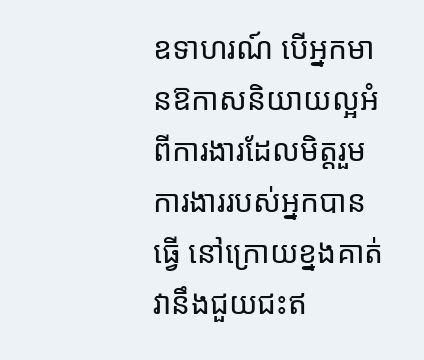ឧទាហរណ៍ បើអ្នកមានឱកាសនិយាយល្អអំពីការងារដែលមិត្តរួមការងាររបស់អ្នកបានធ្វើ នៅក្រោយខ្នងគាត់ វានឹងជួយជះឥ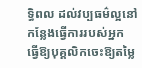ទ្ធិពល ដល់វប្បធម៌ល្អនៅកន្លែងធ្វើការរបស់អ្នក ធ្វើឱ្យបុគ្គលិកចេះឱ្យតម្លៃ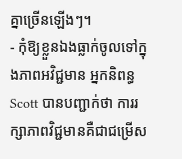គ្នាច្រើនឡើងៗ។
- កុំឱ្យខ្លួនឯងធ្លាក់ចូលទៅក្នុងភាពអវិជ្ជមាន អ្នកនិពន្ធ Scott បានបញ្ជាក់ថា ការរក្សាភាពវិជ្ជមានគឺជាជម្រើស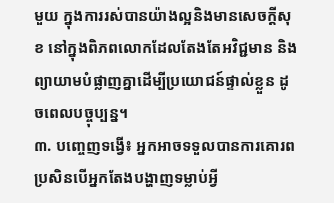មួយ ក្នុងការរស់បានយ៉ាងល្អនិងមានសេចក្តីសុខ នៅក្នុងពិភពលោកដែលតែងតែអវិជ្ជមាន និងព្យាយាមបំផ្លាញគ្នាដើម្បីប្រយោជន៍ផ្ទាល់ខ្លួន ដូចពេលបច្ចុប្បន្ន។
៣. បញ្ចេញទង្វើ៖ អ្នកអាចទទួលបានការគោរពប្រសិនបើអ្នកតែងបង្ហាញទម្លាប់អ្វី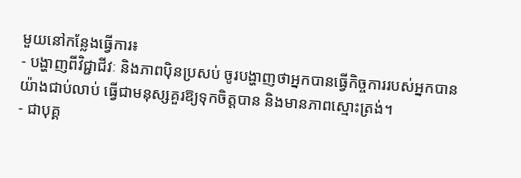មួយនៅកន្លែងធ្វើការ៖
- បង្ហាញពីវិជ្ជាជីវៈ និងភាពប៉ិនប្រសប់ ចូរបង្ហាញថាអ្នកបានធ្វើកិច្ចការរបស់អ្នកបានយ៉ាងជាប់លាប់ ធ្វើជាមនុស្សគួរឱ្យទុកចិត្តបាន និងមានភាពស្មោះត្រង់។
- ជាបុគ្គ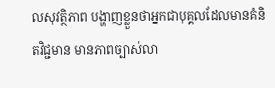លសុវត្ថិភាព បង្ហាញខ្លួនថាអ្នកជាបុគ្គលដែលមានគំនិតវិជ្ជមាន មានភាពច្បាស់លា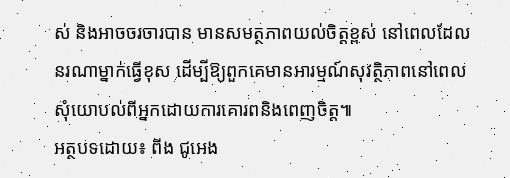ស់ និងអាចចរចារបាន មានសមត្ថភាពយល់ចិត្តខ្ពស់ នៅពេលដែលនរណាម្នាក់ធ្វើខុស ដើម្បីឱ្យពួកគេមានអារម្មណ៍សុវត្ថិភាពនៅពេលសុំយោបល់ពីអ្នកដោយការគោរពនិងពេញចិត្ត៕
អត្ថបទដោយ៖ ពីង ជូអេង